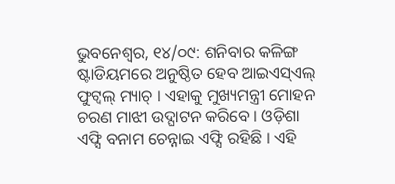ଭୁବନେଶ୍ୱର, ୧୪/୦୯: ଶନିବାର କଳିଙ୍ଗ ଷ୍ଟାଡିୟମରେ ଅନୁଷ୍ଠିତ ହେବ ଆଇଏସ୍ଏଲ୍ ଫୁଟ୍ବଲ୍ ମ୍ୟାଚ୍ । ଏହାକୁ ମୁଖ୍ୟମନ୍ତ୍ରୀ ମୋହନ ଚରଣ ମାଝୀ ଉଦ୍ଘାଟନ କରିବେ । ଓଡ଼ିଶା ଏଫ୍ସି ବନାମ ଚେନ୍ନାଇ ଏଫ୍ସି ରହିଛି । ଏହି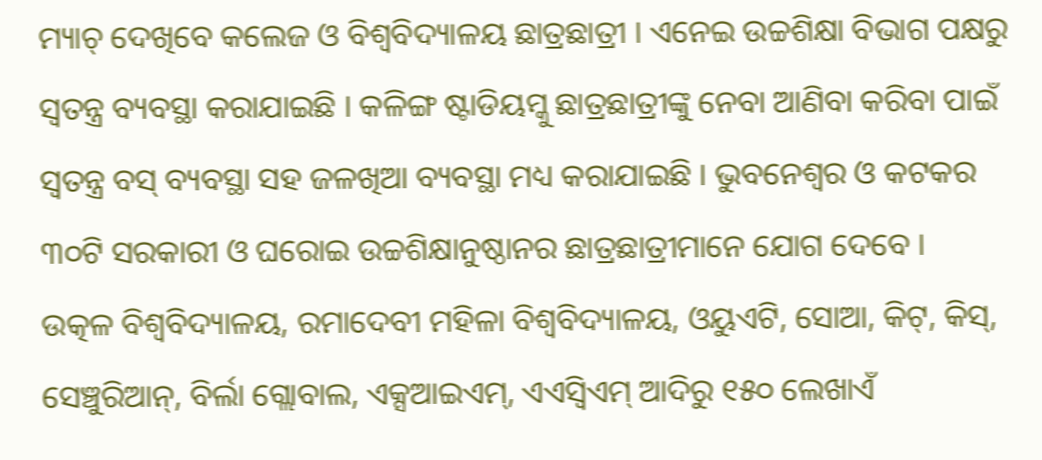ମ୍ୟାଚ୍ ଦେଖିବେ କଲେଜ ଓ ବିଶ୍ୱବିଦ୍ୟାଳୟ ଛାତ୍ରଛାତ୍ରୀ । ଏନେଇ ଉଚ୍ଚଶିକ୍ଷା ବିଭାଗ ପକ୍ଷରୁ ସ୍ୱତନ୍ତ୍ର ବ୍ୟବସ୍ଥା କରାଯାଇଛି । କଳିଙ୍ଗ ଷ୍ଟାଡିୟମ୍କୁ ଛାତ୍ରଛାତ୍ରୀଙ୍କୁ ନେବା ଆଣିବା କରିବା ପାଇଁ ସ୍ୱତନ୍ତ୍ର ବସ୍ ବ୍ୟବସ୍ଥା ସହ ଜଳଖିଆ ବ୍ୟବସ୍ଥା ମଧ୍ୟ କରାଯାଇଛି । ଭୁବନେଶ୍ୱର ଓ କଟକର ୩୦ଟି ସରକାରୀ ଓ ଘରୋଇ ଉଚ୍ଚଶିକ୍ଷାନୁଷ୍ଠାନର ଛାତ୍ରଛାତ୍ରୀମାନେ ଯୋଗ ଦେବେ ।
ଉତ୍କଳ ବିଶ୍ୱବିଦ୍ୟାଳୟ, ରମାଦେବୀ ମହିଳା ବିଶ୍ୱବିଦ୍ୟାଳୟ, ଓୟୁଏଟି, ସୋଆ, କିଟ୍, କିସ୍, ସେଞ୍ଚୁରିଆନ୍, ବିର୍ଲା ଗ୍ଲୋବାଲ, ଏକ୍ସଆଇଏମ୍, ଏଏସ୍ବିଏମ୍ ଆଦିରୁ ୧୫୦ ଲେଖାଏଁ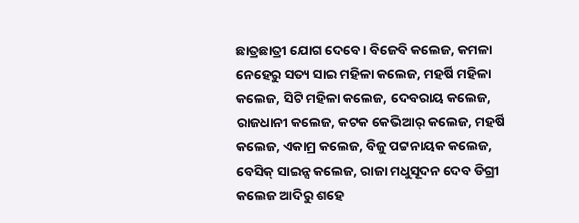ଛାତ୍ରଛାତ୍ରୀ ଯୋଗ ଦେବେ । ବିଜେବି କଲେଜ, କମଳା ନେହେରୁ ସତ୍ୟ ସାଇ ମହିଳା କଲେଜ, ମହର୍ଷି ମହିଳା କଲେଜ, ସିଟି ମହିଳା କଲେଜ, ଦେବରାୟ କଲେଜ, ରାଜଧାନୀ କଲେଜ, କଟକ କେଭିଆର୍ କଲେଜ, ମହର୍ଷି କଲେଜ, ଏକାମ୍ର କଲେଜ, ବିଜୁ ପଟ୍ଟନାୟକ କଲେଜ, ବେସିକ୍ ସାଇନ୍ସ କଲେଜ, ରାଜା ମଧୁସୂଦନ ଦେବ ଡିଗ୍ରୀ କଲେଜ ଆଦିରୁ ଶହେ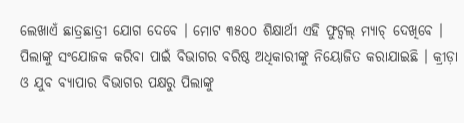ଲେଖାଏଁ ଛାତ୍ରଛାତ୍ରୀ ଯୋଗ ଦେବେ । ମୋଟ ୩୫୦୦ ଶିକ୍ଷାର୍ଥୀ ଏହି ଫୁଟ୍ବଲ୍ ମ୍ୟାଚ୍ ଦେଖିବେ । ପିଲାଙ୍କୁ ସଂଯୋଜକ କରିବା ପାଇଁ ବିଭାଗର ବରିଷ୍ଠ ଅଧିକାରୀଙ୍କୁ ନିୟୋଜିତ କରାଯାଇଛି । କ୍ରୀଡ଼ା ଓ ଯୁବ ବ୍ୟାପାର ବିଭାଗର ପକ୍ଷରୁ ପିଲାଙ୍କୁ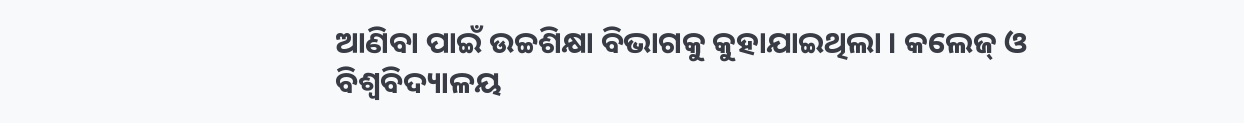ଆଣିବା ପାଇଁ ଉଚ୍ଚଶିକ୍ଷା ବିଭାଗକୁ କୁହାଯାଇଥିଲା । କଲେଜ୍ ଓ ବିଶ୍ୱବିଦ୍ୟାଳୟ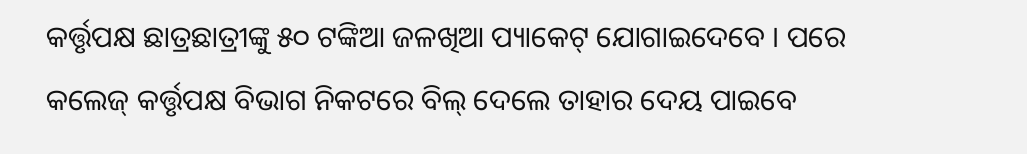କର୍ତ୍ତୃପକ୍ଷ ଛାତ୍ରଛାତ୍ରୀଙ୍କୁ ୫୦ ଟଙ୍କିଆ ଜଳଖିଆ ପ୍ୟାକେଟ୍ ଯୋଗାଇଦେବେ । ପରେ କଲେଜ୍ କର୍ତ୍ତୃପକ୍ଷ ବିଭାଗ ନିକଟରେ ବିଲ୍ ଦେଲେ ତାହାର ଦେୟ ପାଇବେ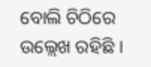ବୋଲି ଚିଠିରେ ଉଲ୍ଲେଖ ରହିଛି ।